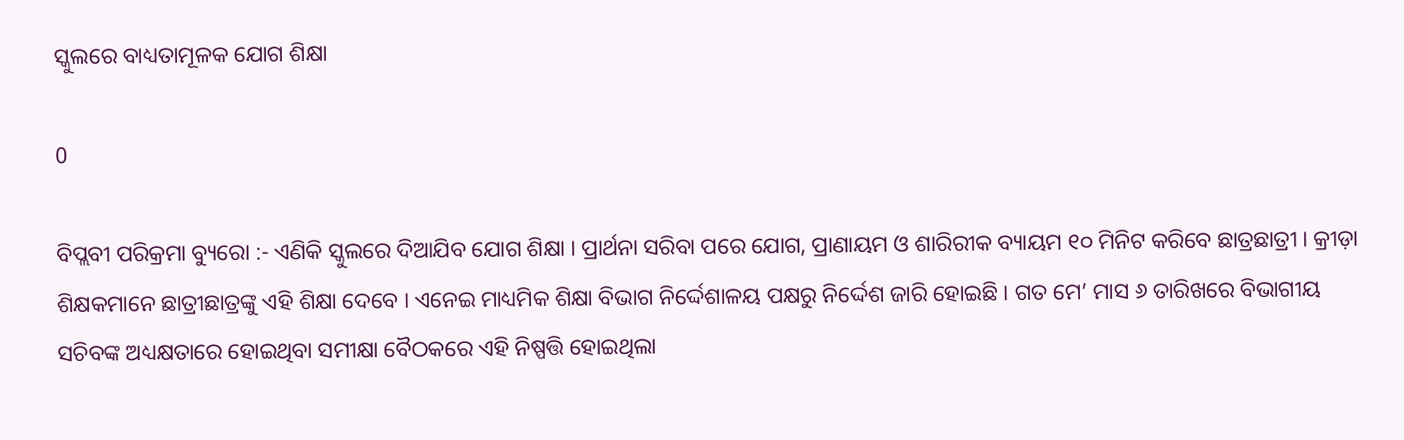ସ୍କୁଲରେ ବାଧ୍ୟତାମୂଳକ ଯୋଗ ଶିକ୍ଷା

0

ବିପ୍ଲବୀ ପରିକ୍ରମା ବ୍ୟୁରୋ :- ଏଣିକି ସ୍କୁଲରେ ଦିଆଯିବ ଯୋଗ ଶିକ୍ଷା । ପ୍ରାର୍ଥନା ସରିବା ପରେ ଯୋଗ, ପ୍ରାଣାୟମ ଓ ଶାରିରୀକ ବ୍ୟାୟମ ୧୦ ମିନିଟ କରିବେ ଛାତ୍ରଛାତ୍ରୀ । କ୍ରୀଡ଼ା ଶିକ୍ଷକମାନେ ଛାତ୍ରୀଛାତ୍ରଙ୍କୁ ଏହି ଶିକ୍ଷା ଦେବେ । ଏନେଇ ମାଧ୍ୟମିକ ଶିକ୍ଷା ବିଭାଗ ନିର୍ଦ୍ଦେଶାଳୟ ପକ୍ଷରୁ ନିର୍ଦ୍ଦେଶ ଜାରି ହୋଇଛି । ଗତ ମେ’ ମାସ ୬ ତାରିଖରେ ବିଭାଗୀୟ ସଚିବଙ୍କ ଅଧ୍ୟକ୍ଷତାରେ ହୋଇଥିବା ସମୀକ୍ଷା ବୈଠକରେ ଏହି ନିଷ୍ପତ୍ତି ହୋଇଥିଲା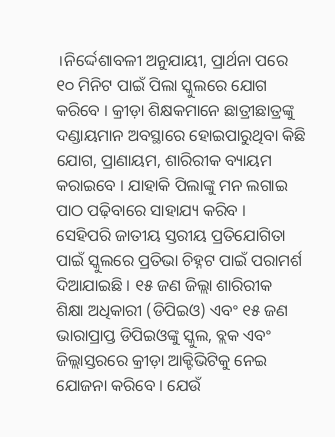।ନିର୍ଦ୍ଦେଶାବଳୀ ଅନୁଯାୟୀ, ପ୍ରାର୍ଥନା ପରେ ୧୦ ମିନିଟ ପାଇଁ ପିଲା ସ୍କୁଲରେ ଯୋଗ କରିବେ । କ୍ରୀଡ଼ା ଶିକ୍ଷକମାନେ ଛାତ୍ରୀଛାତ୍ରଙ୍କୁ ଦଣ୍ଡାୟମାନ ଅବସ୍ଥାରେ ହୋଇପାରୁଥିବା କିଛି ଯୋଗ, ପ୍ରାଣାୟମ, ଶାରିରୀକ ବ୍ୟାୟମ କରାଇବେ । ଯାହାକି ପିଲାଙ୍କୁ ମନ ଲଗାଇ ପାଠ ପଢ଼ିବାରେ ସାହାଯ୍ୟ କରିବ । ସେହିପରି ଜାତୀୟ ସ୍ତରୀୟ ପ୍ରତିଯୋଗିତା ପାଇଁ ସ୍କୁଲରେ ପ୍ରତିଭା ଚିହ୍ନଟ ପାଇଁ ପରାମର୍ଶ ଦିଆଯାଇଛି । ୧୫ ଜଣ ଜିଲ୍ଲା ଶାରିରୀକ ଶିକ୍ଷା ଅଧିକାରୀ (ଡିପିଇଓ) ଏବଂ ୧୫ ଜଣ ଭାରାପ୍ରାପ୍ତ ଡିପିଇଓଙ୍କୁ ସ୍କୁଲ, ବ୍ଲକ ଏବଂ ଜିଲ୍ଲାସ୍ତରରେ କ୍ରୀଡ଼ା ଆକ୍ଟିଭିଟିକୁ ନେଇ ଯୋଜନା କରିବେ । ଯେଉଁ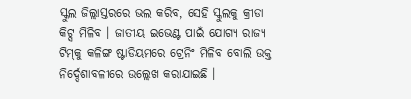ସ୍କୁଲ ଜିଲ୍ଲାସ୍ତରରେ ଭଲ କରିବ, ସେହି ସ୍କୁଲକୁ କ୍ରୀଡା କିଟ୍ସ ମିଳିବ । ଜାତୀୟ ଇଭେଣ୍ଟ ପାଇଁ ଯୋଗ୍ୟ ରାଜ୍ୟ ଟିମ୍‌କୁ କଳିଙ୍ଗ ଷ୍ଟାଡିୟମରେ ଟ୍ରେନିଂ ମିଳିବ ବୋଲି ଉକ୍ତ ନିର୍ଦ୍ଦେଶାବଳୀରେ ଉଲ୍ଲେଖ କରାଯାଇଛି ।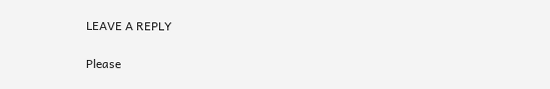LEAVE A REPLY

Please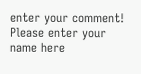enter your comment!
Please enter your name here